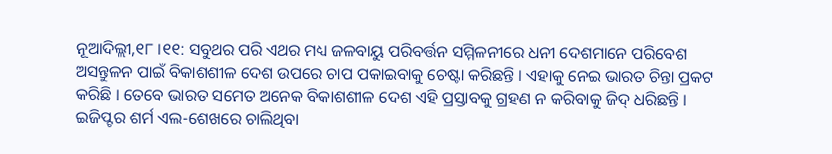ନୂଆଦିଲ୍ଲୀ,୧୮ ।୧୧: ସବୁଥର ପରି ଏଥର ମଧ୍ୟ ଜଳବାୟୁ ପରିବର୍ତ୍ତନ ସମ୍ମିଳନୀରେ ଧନୀ ଦେଶମାନେ ପରିବେଶ ଅସନ୍ତୁଳନ ପାଇଁ ବିକାଶଶୀଳ ଦେଶ ଉପରେ ଚାପ ପକାଇବାକୁ ଚେଷ୍ଟା କରିଛନ୍ତି । ଏହାକୁ ନେଇ ଭାରତ ଚିନ୍ତା ପ୍ରକଟ କରିଛି । ତେବେ ଭାରତ ସମେତ ଅନେକ ବିକାଶଶୀଳ ଦେଶ ଏହି ପ୍ରସ୍ତାବକୁ ଗ୍ରହଣ ନ କରିବାକୁ ଜିଦ୍ ଧରିଛନ୍ତି । ଇଜିପ୍ଟର ଶର୍ମ ଏଲ-ଶେଖରେ ଚାଲିଥିବା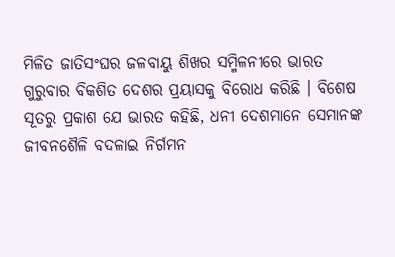ମିଳିତ ଜାତିସଂଘର ଜଳବାୟୁ ଶିଖର ସମ୍ମିଳନୀରେ ଭାରତ ଗୁରୁବାର ବିକଶିତ ଦେଶର ପ୍ରୟାସକୁ ବିରୋଧ କରିଛି । ବିଶେଷ ସୂତରୁ ପ୍ରକାଶ ଯେ ଭାରତ କହିଛି, ଧନୀ ଦେଶମାନେ ସେମାନଙ୍କ ଜୀବନଶୈଳି ବଦଳାଇ ନିର୍ଗମନ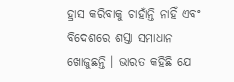ହ୍ରାସ କରିବାକୁ ଚାହାଁନ୍ତି ନାହିଁ ଏବଂ ବିଦେଶରେ ଶସ୍ତା ସମାଧାନ ଖୋଜୁଛନ୍ତି । ଭାରତ କହିଛି ଯେ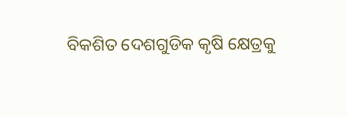ବିକଶିତ ଦେଶଗୁଡିକ କୃଷି କ୍ଷେତ୍ରକୁ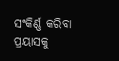ସଂକିର୍ଣ୍ଣ କରିବା ପ୍ରୟାସକୁ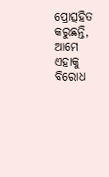ପ୍ରୋତ୍ସହିତ କରୁଛନ୍ତି, ଆମେ ଏହାକୁ ବିରୋଧ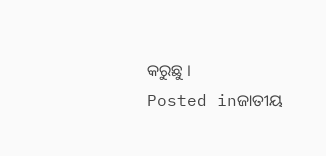କରୁଛୁ ।
Posted inଜାତୀୟ